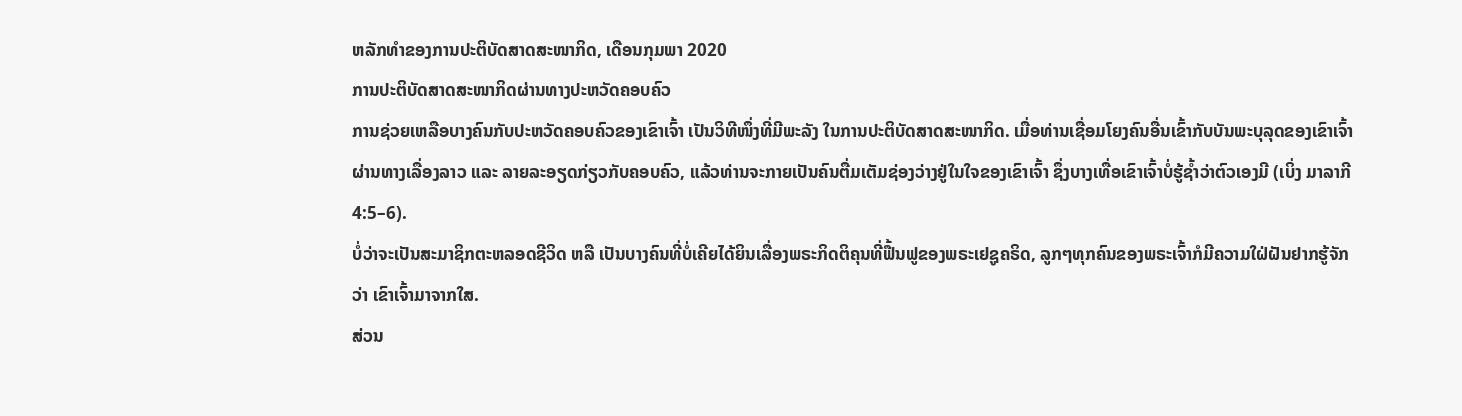ຫລັກທຳຂອງການປະຕິບັດສາດສະໜາກິດ, ເດືອນກຸມພາ 2020
ການປະຕິບັດສາດສະໜາກິດຜ່ານທາງປະຫວັດຄອບຄົວ
ການຊ່ວຍເຫລືອບາງຄົນກັບປະຫວັດຄອບຄົວຂອງເຂົາເຈົ້າ ເປັນວິທີໜຶ່ງທີ່ມີພະລັງ ໃນການປະຕິບັດສາດສະໜາກິດ. ເມື່ອທ່ານເຊື່ອມໂຍງຄົນອື່ນເຂົ້າກັບບັນພະບຸລຸດຂອງເຂົາເຈົ້າ ຜ່ານທາງເລື່ອງລາວ ແລະ ລາຍລະອຽດກ່ຽວກັບຄອບຄົວ, ແລ້ວທ່ານຈະກາຍເປັນຄົນຕື່ມເຕັມຊ່ອງວ່າງຢູ່ໃນໃຈຂອງເຂົາເຈົ້າ ຊຶ່ງບາງເທື່ອເຂົາເຈົ້າບໍ່ຮູ້ຊ້ຳວ່າຕົວເອງມີ (ເບິ່ງ ມາລາກີ 4:5–6).
ບໍ່ວ່າຈະເປັນສະມາຊິກຕະຫລອດຊີວິດ ຫລື ເປັນບາງຄົນທີ່ບໍ່ເຄີຍໄດ້ຍິນເລື່ອງພຣະກິດຕິຄຸນທີ່ຟື້ນຟູຂອງພຣະເຢຊູຄຣິດ, ລູກໆທຸກຄົນຂອງພຣະເຈົ້າກໍມີຄວາມໃຝ່ຝັນຢາກຮູ້ຈັກວ່າ ເຂົາເຈົ້າມາຈາກໃສ.
ສ່ວນ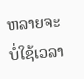ຫລາຍຈະບໍ່ໃຊ້ເວລາ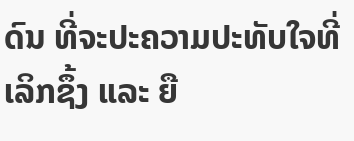ດົນ ທີ່ຈະປະຄວາມປະທັບໃຈທີ່ເລິກຊຶ້ງ ແລະ ຍື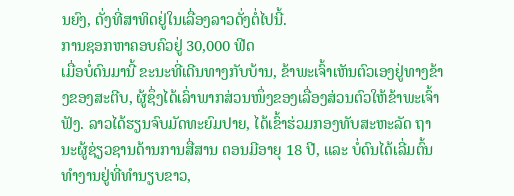ນຍົງ, ດັ່ງທີ່ສາທິດຢູ່ໃນເລື່ອງລາວດັ່ງຕໍ່ໄປນີ້.
ການຊອກຫາຄອບຄົວຢູ່ 30,000 ຟີດ
ເມື່ອບໍ່ດົນມານີ້ ຂະນະທີ່ເດີນທາງກັບບ້ານ, ຂ້າພະເຈົ້າເຫັນຕົວເອງຢູ່ທາງຂ້າງຂອງສະຕີບ, ຜູ້ຊຶ່ງໄດ້ເລົ່າພາກສ່ວນໜຶ່ງຂອງເລື່ອງສ່ວນຕົວໃຫ້ຂ້າພະເຈົ້າຟັງ. ລາວໄດ້ຮຽນຈົບມັດທະຍົມປາຍ, ໄດ້ເຂົ້າຮ່ວມກອງທັບສະຫະລັດ ຖານະຜູ້ຊ່ຽວຊານດ້ານການສື່ສານ ຕອນມີອາຍຸ 18 ປີ, ແລະ ບໍ່ດົນໄດ້ເລີ່ມຕົ້ນທຳງານຢູ່ທີ່ທຳນຽບຂາວ,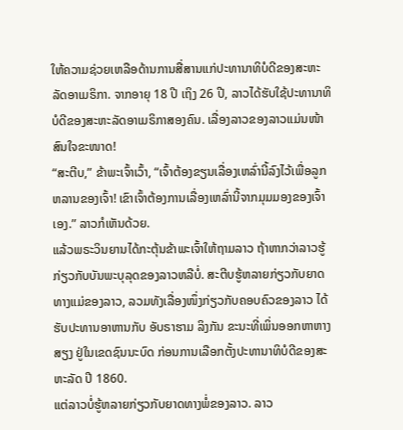ໃຫ້ຄວາມຊ່ວຍເຫລືອດ້ານການສື່ສານແກ່ປະທານາທິບໍດີຂອງສະຫະລັດອາເມຣິກາ. ຈາກອາຍຸ 18 ປີ ເຖິງ 26 ປີ, ລາວໄດ້ຮັບໃຊ້ປະທານາທິບໍດີຂອງສະຫະລັດອາເມຣິກາສອງຄົນ. ເລື່ອງລາວຂອງລາວແມ່ນໜ້າສົນໃຈຂະໜາດ!
“ສະຕີບ,” ຂ້າພະເຈົ້າເວົ້າ, “ເຈົ້າຕ້ອງຂຽນເລື່ອງເຫລົ່ານີ້ລົງໄວ້ເພື່ອລູກຫລານຂອງເຈົ້າ! ເຂົາເຈົ້າຕ້ອງການເລື່ອງເຫລົ່ານີ້ຈາກມຸມມອງຂອງເຈົ້າເອງ.” ລາວກໍເຫັນດ້ວຍ.
ແລ້ວພຣະວິນຍານໄດ້ກະຕຸ້ນຂ້າພະເຈົ້າໃຫ້ຖາມລາວ ຖ້າຫາກວ່າລາວຮູ້ກ່ຽວກັບບັນພະບຸລຸດຂອງລາວຫລືບໍ່. ສະຕີບຮູ້ຫລາຍກ່ຽວກັບຍາດທາງແມ່ຂອງລາວ, ລວມທັງເລື່ອງໜຶ່ງກ່ຽວກັບຄອບຄົວຂອງລາວ ໄດ້ຮັບປະທານອາຫານກັບ ອັບຣາຮາມ ລິງກັນ ຂະນະທີ່ເພິ່ນອອກຫາຫາງສຽງ ຢູ່ໃນເຂດຊົນນະບົດ ກ່ອນການເລືອກຕັ້ງປະທານາທິບໍດີຂອງສະຫະລັດ ປີ 1860.
ແຕ່ລາວບໍ່ຮູ້ຫລາຍກ່ຽວກັບຍາດທາງພໍ່ຂອງລາວ. ລາວ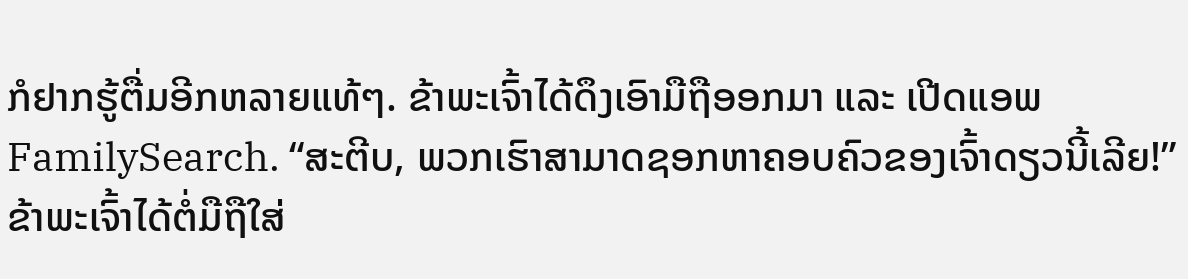ກໍຢາກຮູ້ຕື່ມອີກຫລາຍແທ້ໆ. ຂ້າພະເຈົ້າໄດ້ດຶງເອົາມືຖືອອກມາ ແລະ ເປີດແອພ FamilySearch. “ສະຕີບ, ພວກເຮົາສາມາດຊອກຫາຄອບຄົວຂອງເຈົ້າດຽວນີ້ເລີຍ!”
ຂ້າພະເຈົ້າໄດ້ຕໍ່ມືຖືໃສ່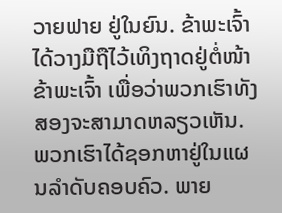ວາຍຟາຍ ຢູ່ໃນຍົນ. ຂ້າພະເຈົ້າໄດ້ວາງມືຖືໄວ້ເທິງຖາດຢູ່ຕໍ່ໜ້າຂ້າພະເຈົ້າ ເພື່ອວ່າພວກເຮົາທັງສອງຈະສາມາດຫລຽວເຫັນ. ພວກເຮົາໄດ້ຊອກຫາຢູ່ໃນແຜນລຳດັບຄອບຄົວ. ພາຍ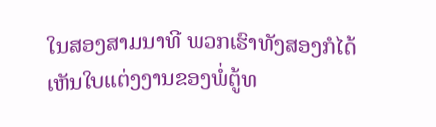ໃນສອງສາມນາທີ ພວກເຮົາທັງສອງກໍໄດ້ເຫັນໃບແຕ່ງງານຂອງພໍ່ຕູ້ທ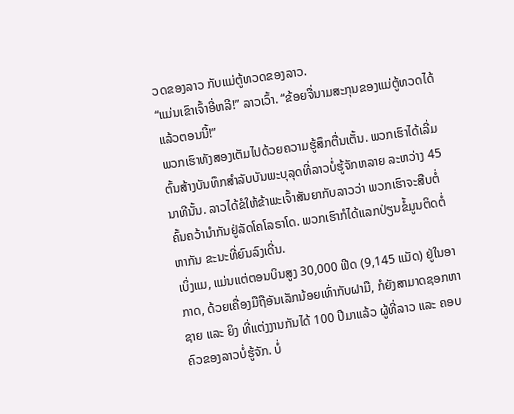ວດຂອງລາວ ກັບແມ່ຕູ້ທວດຂອງລາວ.
“ແມ່ນເຂົາເຈົ້າອີ່ຫລີ!” ລາວເວົ້າ. “ຂ້ອຍຈື່ນາມສະກຸນຂອງແມ່ຕູ້ທວດໄດ້ແລ້ວຕອນນີ້!”
ພວກເຮົາທັງສອງເຕັມໄປດ້ວຍຄວາມຮູ້ສຶກຕື່ນເຕັ້ນ. ພວກເຮົາໄດ້ເລີ່ມຕົ້ນສ້າງບັນທຶກສຳລັບບັນພະບຸລຸດທີ່ລາວບໍ່ຮູ້ຈັກຫລາຍ ລະຫວ່າງ 45 ນາທີນັ້ນ. ລາວໄດ້ຂໍໃຫ້ຂ້າພະເຈົ້າສັນຍາກັບລາວວ່າ ພວກເຮົາຈະສືບຕໍ່ຄົ້ນຄວ້ານຳກັນຢູ່ລັດໂຄໂລຣາໂດ. ພວກເຮົາກໍໄດ້ແລກປ່ຽນຂໍ້ມູນຕິດຕໍ່ຫາກັນ ຂະນະທີ່ຍົນລົງເດີ່ນ.
ເບິ່ງແມ, ແມ່ນແຕ່ຕອນບິນສູງ 30,000 ຟີດ (9,145 ແມັດ) ຢູ່ໃນອາກາດ, ດ້ວຍເຄື່ອງມືຖືອັນເລັກນ້ອຍເທົ່າກັບຝາມື, ກໍຍັງສາມາດຊອກຫາຊາຍ ແລະ ຍິງ ທີ່ແຕ່ງງານກັນໄດ້ 100 ປີມາແລ້ວ ຜູ້ທີ່ລາວ ແລະ ຄອບຄົວຂອງລາວບໍ່ຮູ້ຈັກ. ບໍ່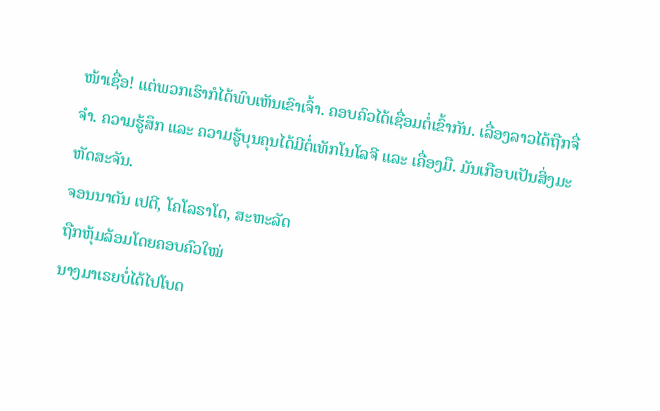ໜ້າເຊື່ອ! ແຕ່ພວກເຮົາກໍໄດ້ພົບເຫັນເຂົາເຈົ້າ. ຄອບຄົວໄດ້ເຊື່ອມຕໍ່ເຂົ້າກັນ. ເລື່ອງລາວໄດ້ຖືກຈື່ຈຳ. ຄວາມຮູ້ສຶກ ແລະ ຄວາມຮູ້ບຸນຄຸນໄດ້ມີຕໍ່ເທັກໂນໂລຈີ ແລະ ເຄື່ອງມື. ມັນເກືອບເປັນສິ່ງມະຫັດສະຈັນ.
ຈອນນາຕັນ ເປຕີ, ໂຄໂລຣາໂດ, ສະຫະລັດ
ຖືກຫຸ້ມລ້ອມໂດຍຄອບຄົວໃໝ່
ນາງມາເຣຍບໍ່ໄດ້ໄປໂບດ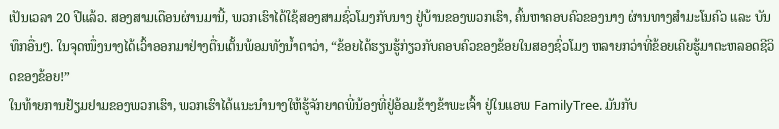ເປັນເວລາ 20 ປີແລ້ວ. ສອງສາມເດືອນຜ່ານມານີ້, ພວກເຮົາໄດ້ໃຊ້ສອງສາມຊົ່ວໂມງກັບນາງ ຢູ່ບ້ານຂອງພວກເຮົາ, ຄົ້ນຫາຄອບຄົວຂອງນາງ ຜ່ານທາງສຳມະໂນຄົວ ແລະ ບັນທຶກອື່ນໆ. ໃນຈຸດໜຶ່ງນາງໄດ້ເວົ້າອອກມາຢ່າງຕື່ນເຕັ້ນພ້ອມທັງນ້ຳຕາວ່າ, “ຂ້ອຍໄດ້ຮຽນຮູ້ກ່ຽວກັບຄອບຄົວຂອງຂ້ອຍໃນສອງຊົ່ວໂມງ ຫລາຍກວ່າທີ່ຂ້ອຍເຄີຍຮູ້ມາຕະຫລອດຊີວິດຂອງຂ້ອຍ!”
ໃນທ້າຍການຢ້ຽມຢາມຂອງພວກເຮົາ, ພວກເຮົາໄດ້ແນະນຳນາງໃຫ້ຮູ້ຈັກຍາດພີ່ນ້ອງທີ່ຢູ່ອ້ອມຂ້າງຂ້າພະເຈົ້າ ຢູ່ໃນແອພ FamilyTree. ມັນກັບ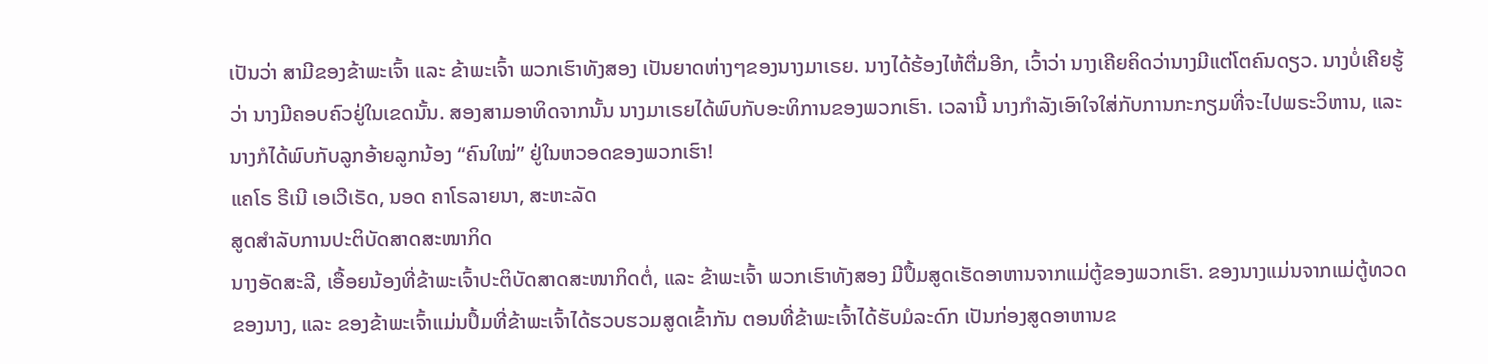ເປັນວ່າ ສາມີຂອງຂ້າພະເຈົ້າ ແລະ ຂ້າພະເຈົ້າ ພວກເຮົາທັງສອງ ເປັນຍາດຫ່າງໆຂອງນາງມາເຣຍ. ນາງໄດ້ຮ້ອງໄຫ້ຕື່ມອີກ, ເວົ້າວ່າ ນາງເຄີຍຄິດວ່ານາງມີແຕ່ໂຕຄົນດຽວ. ນາງບໍ່ເຄີຍຮູ້ວ່າ ນາງມີຄອບຄົວຢູ່ໃນເຂດນັ້ນ. ສອງສາມອາທິດຈາກນັ້ນ ນາງມາເຣຍໄດ້ພົບກັບອະທິການຂອງພວກເຮົາ. ເວລານີ້ ນາງກຳລັງເອົາໃຈໃສ່ກັບການກະກຽມທີ່ຈະໄປພຣະວິຫານ, ແລະ ນາງກໍໄດ້ພົບກັບລູກອ້າຍລູກນ້ອງ “ຄົນໃໝ່” ຢູ່ໃນຫວອດຂອງພວກເຮົາ!
ແຄໂຣ ຣີເນີ ເອເວີເຣັດ, ນອດ ຄາໂຣລາຍນາ, ສະຫະລັດ
ສູດສຳລັບການປະຕິບັດສາດສະໜາກິດ
ນາງອັດສະລີ, ເອື້ອຍນ້ອງທີ່ຂ້າພະເຈົ້າປະຕິບັດສາດສະໜາກິດຕໍ່, ແລະ ຂ້າພະເຈົ້າ ພວກເຮົາທັງສອງ ມີປຶ້ມສູດເຮັດອາຫານຈາກແມ່ຕູ້ຂອງພວກເຮົາ. ຂອງນາງແມ່ນຈາກແມ່ຕູ້ທວດຂອງນາງ, ແລະ ຂອງຂ້າພະເຈົ້າແມ່ນປຶ້ມທີ່ຂ້າພະເຈົ້າໄດ້ຮວບຮວມສູດເຂົ້າກັນ ຕອນທີ່ຂ້າພະເຈົ້າໄດ້ຮັບມໍລະດົກ ເປັນກ່ອງສູດອາຫານຂ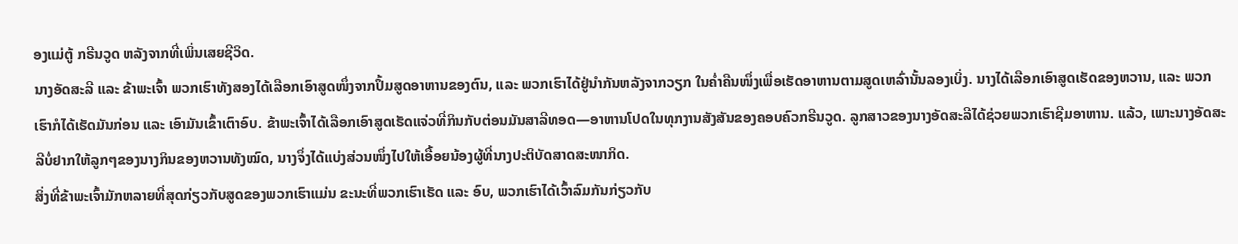ອງແມ່ຕູ້ ກຣີນວູດ ຫລັງຈາກທີ່ເພິ່ນເສຍຊີວິດ.
ນາງອັດສະລີ ແລະ ຂ້າພະເຈົ້າ ພວກເຮົາທັງສອງໄດ້ເລືອກເອົາສູດໜຶ່ງຈາກປຶ້ມສູດອາຫານຂອງຕົນ, ແລະ ພວກເຮົາໄດ້ຢູ່ນຳກັນຫລັງຈາກວຽກ ໃນຄ່ຳຄືນໜຶ່ງເພື່ອເຮັດອາຫານຕາມສູດເຫລົ່ານັ້ນລອງເບິ່ງ. ນາງໄດ້ເລືອກເອົາສູດເຮັດຂອງຫວານ, ແລະ ພວກເຮົາກໍໄດ້ເຮັດມັນກ່ອນ ແລະ ເອົາມັນເຂົ້າເຕົາອົບ. ຂ້າພະເຈົ້າໄດ້ເລືອກເອົາສູດເຮັດແຈ່ວທີ່ກິນກັບຕ່ອນມັນສາລີທອດ—ອາຫານໂປດໃນທຸກງານສັງສັນຂອງຄອບຄົວກຣີນວູດ. ລູກສາວຂອງນາງອັດສະລີໄດ້ຊ່ວຍພວກເຮົາຊີມອາຫານ. ແລ້ວ, ເພາະນາງອັດສະລີບໍ່ຢາກໃຫ້ລູກໆຂອງນາງກິນຂອງຫວານທັງໝົດ, ນາງຈຶ່ງໄດ້ແບ່ງສ່ວນໜຶ່ງໄປໃຫ້ເອື້ອຍນ້ອງຜູ້ທີ່ນາງປະຕິບັດສາດສະໜາກິດ.
ສິ່ງທີ່ຂ້າພະເຈົ້າມັກຫລາຍທີ່ສຸດກ່ຽວກັບສູດຂອງພວກເຮົາແມ່ນ ຂະນະທີ່ພວກເຮົາເຮັດ ແລະ ອົບ, ພວກເຮົາໄດ້ເວົ້າລົມກັນກ່ຽວກັບ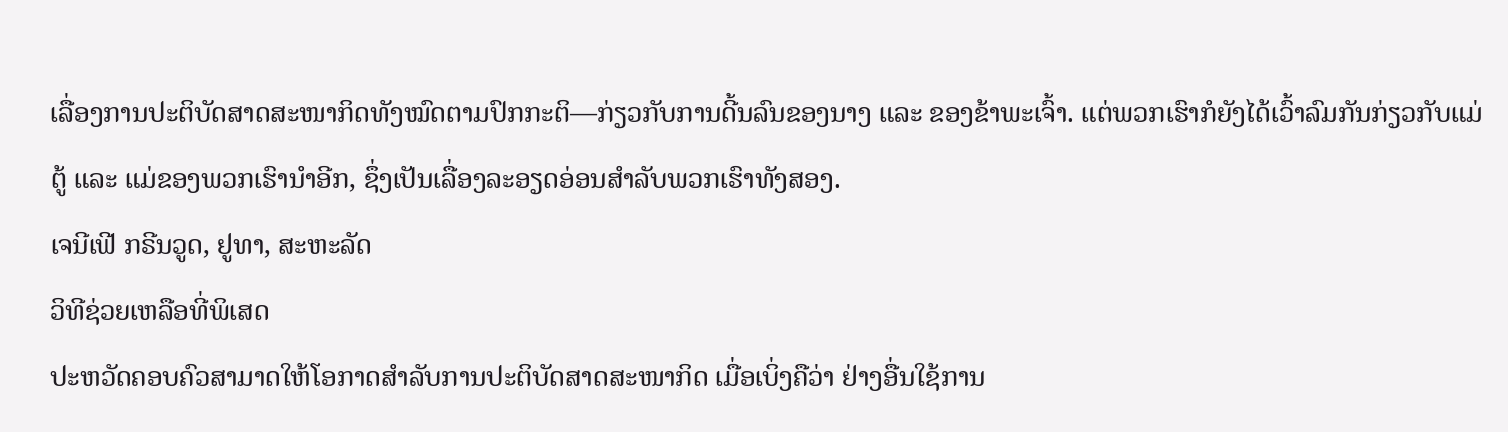ເລື່ອງການປະຕິບັດສາດສະໜາກິດທັງໝົດຕາມປົກກະຕິ—ກ່ຽວກັບການດີ້ນລົນຂອງນາງ ແລະ ຂອງຂ້າພະເຈົ້າ. ແຕ່ພວກເຮົາກໍຍັງໄດ້ເວົ້າລົມກັນກ່ຽວກັບແມ່ຕູ້ ແລະ ແມ່ຂອງພວກເຮົານຳອີກ, ຊຶ່ງເປັນເລື່ອງລະອຽດອ່ອນສຳລັບພວກເຮົາທັງສອງ.
ເຈນີເຟີ ກຣີນວູດ, ຢູທາ, ສະຫະລັດ
ວິທີຊ່ວຍເຫລືອທີ່ພິເສດ
ປະຫວັດຄອບຄົວສາມາດໃຫ້ໂອກາດສຳລັບການປະຕິບັດສາດສະໜາກິດ ເມື່ອເບິ່ງຄືວ່າ ຢ່າງອື່ນໃຊ້ການ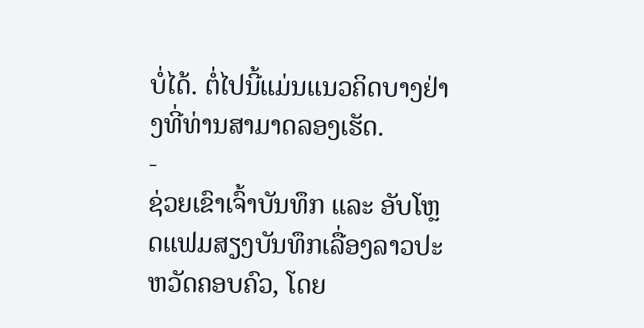ບໍ່ໄດ້. ຕໍ່ໄປນີ້ແມ່ນແນວຄິດບາງຢ່າງທີ່ທ່ານສາມາດລອງເຮັດ.
-
ຊ່ວຍເຂົາເຈົ້າບັນທຶກ ແລະ ອັບໂຫຼດແຟມສຽງບັນທຶກເລື່ອງລາວປະຫວັດຄອບຄົວ, ໂດຍ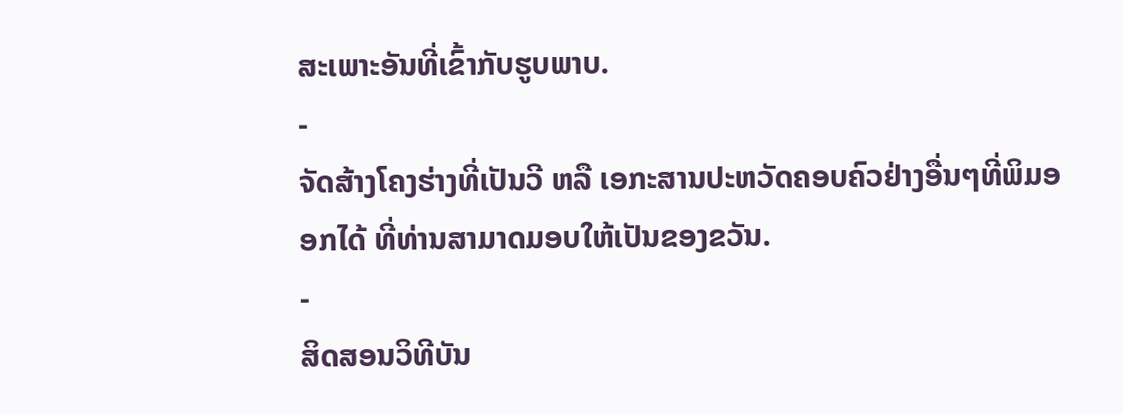ສະເພາະອັນທີ່ເຂົ້າກັບຮູບພາບ.
-
ຈັດສ້າງໂຄງຮ່າງທີ່ເປັນວີ ຫລື ເອກະສານປະຫວັດຄອບຄົວຢ່າງອື່ນໆທີ່ພິມອອກໄດ້ ທີ່ທ່ານສາມາດມອບໃຫ້ເປັນຂອງຂວັນ.
-
ສິດສອນວິທີບັນ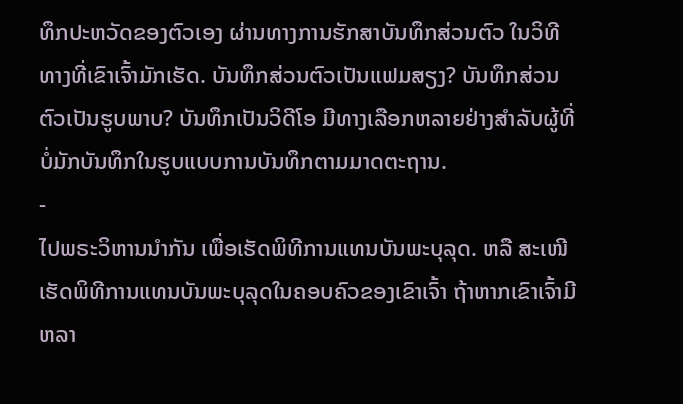ທຶກປະຫວັດຂອງຕົວເອງ ຜ່ານທາງການຮັກສາບັນທຶກສ່ວນຕົວ ໃນວິທີທາງທີ່ເຂົາເຈົ້າມັກເຮັດ. ບັນທຶກສ່ວນຕົວເປັນແຟມສຽງ? ບັນທຶກສ່ວນຕົວເປັນຮູບພາບ? ບັນທຶກເປັນວິດີໂອ ມີທາງເລືອກຫລາຍຢ່າງສຳລັບຜູ້ທີ່ບໍ່ມັກບັນທຶກໃນຮູບແບບການບັນທຶກຕາມມາດຕະຖານ.
-
ໄປພຣະວິຫານນຳກັນ ເພື່ອເຮັດພິທີການແທນບັນພະບຸລຸດ. ຫລື ສະເໜີເຮັດພິທີການແທນບັນພະບຸລຸດໃນຄອບຄົວຂອງເຂົາເຈົ້າ ຖ້າຫາກເຂົາເຈົ້າມີຫລາ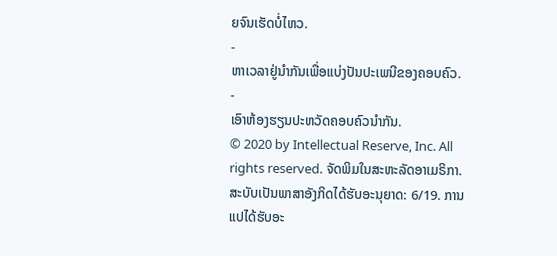ຍຈົນເຮັດບໍ່ໄຫວ.
-
ຫາເວລາຢູ່ນຳກັນເພື່ອແບ່ງປັນປະເພນີຂອງຄອບຄົວ.
-
ເອົາຫ້ອງຮຽນປະຫວັດຄອບຄົວນຳກັນ.
© 2020 by Intellectual Reserve, Inc. All rights reserved. ຈັດພິມໃນສະຫະລັດອາເມຣິກາ. ສະບັບເປັນພາສາອັງກິດໄດ້ຮັບອະນຸຍາດ: 6/19. ການແປໄດ້ຮັບອະ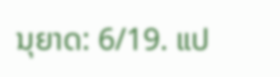ນຸຍາດ: 6/19. ແປ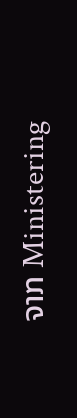ຈາກ Ministering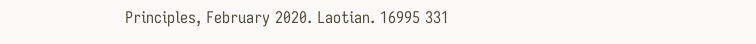Principles, February 2020. Laotian. 16995 331